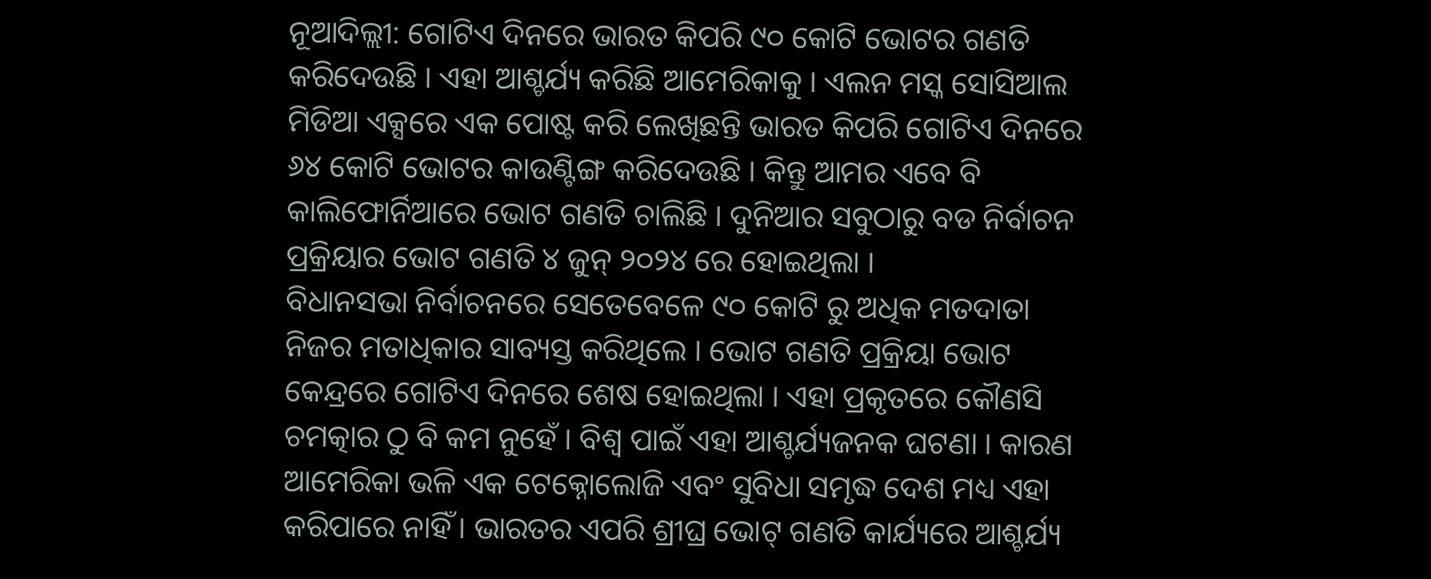ନୂଆଦିଲ୍ଲୀ: ଗୋଟିଏ ଦିନରେ ଭାରତ କିପରି ୯୦ କୋଟି ଭୋଟର ଗଣତି କରିଦେଉଛି । ଏହା ଆଶ୍ଚର୍ଯ୍ୟ କରିଛି ଆମେରିକାକୁ । ଏଲନ ମସ୍କ ସୋସିଆଲ ମିଡିଆ ଏକ୍ସରେ ଏକ ପୋଷ୍ଟ କରି ଲେଖିଛନ୍ତି ଭାରତ କିପରି ଗୋଟିଏ ଦିନରେ ୬୪ କୋଟି ଭୋଟର କାଉଣ୍ଟିଙ୍ଗ କରିଦେଉଛି । କିନ୍ତୁ ଆମର ଏବେ ବି କାଲିଫୋର୍ନିଆରେ ଭୋଟ ଗଣତି ଚାଲିଛି । ଦୁନିଆର ସବୁଠାରୁ ବଡ ନିର୍ବାଚନ ପ୍ରକ୍ରିୟାର ଭୋଟ ଗଣତି ୪ ଜୁନ୍ ୨୦୨୪ ରେ ହୋଇଥିଲା ।
ବିଧାନସଭା ନିର୍ବାଚନରେ ସେତେବେଳେ ୯୦ କୋଟି ରୁ ଅଧିକ ମତଦାତା ନିଜର ମତାଧିକାର ସାବ୍ୟସ୍ତ କରିଥିଲେ । ଭୋଟ ଗଣତି ପ୍ରକ୍ରିୟା ଭୋଟ କେନ୍ଦ୍ରରେ ଗୋଟିଏ ଦିନରେ ଶେଷ ହୋଇଥିଲା । ଏହା ପ୍ରକୃତରେ କୌଣସି ଚମତ୍କାର ଠୁ ବି କମ ନୁହେଁ । ବିଶ୍ୱ ପାଇଁ ଏହା ଆଶ୍ଚର୍ଯ୍ୟଜନକ ଘଟଣା । କାରଣ ଆମେରିକା ଭଳି ଏକ ଟେକ୍ନୋଲୋଜି ଏବଂ ସୁବିଧା ସମୃଦ୍ଧ ଦେଶ ମଧ୍ୟ ଏହା କରିପାରେ ନାହିଁ । ଭାରତର ଏପରି ଶ୍ରୀଘ୍ର ଭୋଟ୍ ଗଣତି କାର୍ଯ୍ୟରେ ଆଶ୍ଚର୍ଯ୍ୟ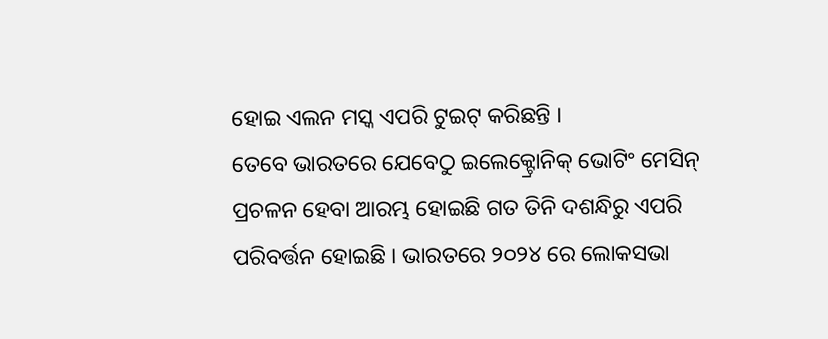ହୋଇ ଏଲନ ମସ୍କ ଏପରି ଟୁଇଟ୍ କରିଛନ୍ତି ।
ତେବେ ଭାରତରେ ଯେବେଠୁ ଇଲେକ୍ଟ୍ରୋନିକ୍ ଭୋଟିଂ ମେସିନ୍ ପ୍ରଚଳନ ହେବା ଆରମ୍ଭ ହୋଇଛି ଗତ ତିନି ଦଶନ୍ଧିରୁ ଏପରି ପରିବର୍ତ୍ତନ ହୋଇଛି । ଭାରତରେ ୨୦୨୪ ରେ ଲୋକସଭା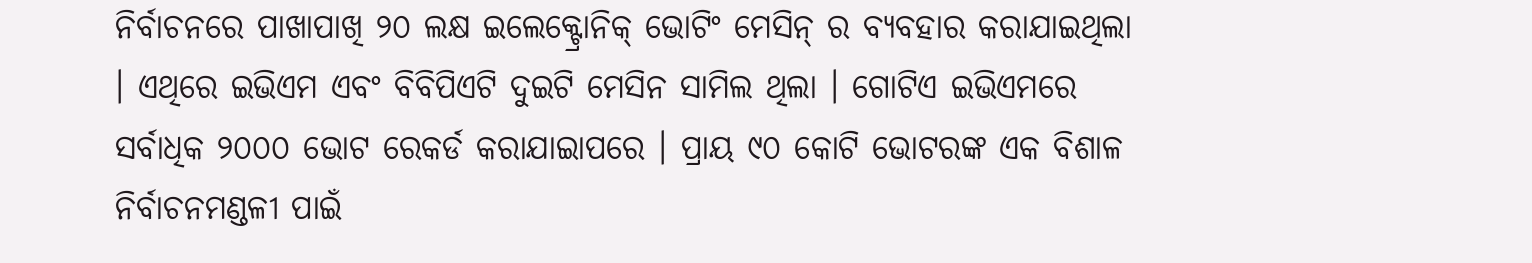ନିର୍ବାଚନରେ ପାଖାପାଖି ୨୦ ଲକ୍ଷ ଇଲେକ୍ଟ୍ରୋନିକ୍ ଭୋଟିଂ ମେସିନ୍ ର ବ୍ୟବହାର କରାଯାଇଥିଲା । ଏଥିରେ ଇଭିଏମ ଏବଂ ବିବିପିଏଟି ଦୁଇଟି ମେସିନ ସାମିଲ ଥିଲା । ଗୋଟିଏ ଇଭିଏମରେ ସର୍ବାଧିକ ୨୦୦୦ ଭୋଟ ରେକର୍ଡ କରାଯାଇାପରେ । ପ୍ରାୟ ୯୦ କୋଟି ଭୋଟରଙ୍କ ଏକ ବିଶାଳ ନିର୍ବାଚନମଣ୍ଡଳୀ ପାଇଁ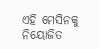ଏହି ମେସିନକୁ ନିୟୋଜିତ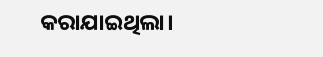କରାଯାଇଥିଲା।